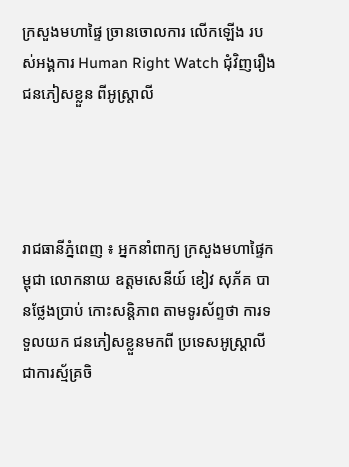ក្រសួងមហាផ្ទៃ ច្រានចោលការ លើកឡើង របស់អង្គការ Human Right Watch ជុំវិញរឿង ជនភៀសខ្លួន ពីអូស្ត្រាលី




រាជធានីភ្នំពេញ ៖ អ្នកនាំពាក្យ ក្រសួងមហាផ្ទៃកម្ពុជា លោកនាយ ឧត្តមសេនីយ៍ ខៀវ សុភ័គ បានថ្លែងប្រាប់ កោះសន្តិភាព តាមទូរស័ព្ទថា ការទទួលយក ជនភៀសខ្លួនមកពី ប្រទេសអូស្ត្រាលី ជាការស្ម័គ្រចិ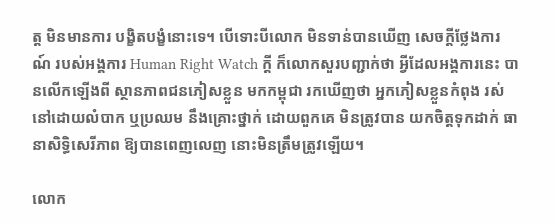ត្ត មិនមានការ បង្ខិតបង្ខំនោះទេ។ បើទោះបីលោក មិនទាន់បានឃើញ សេចក្តីថ្លែងការណ៍ របស់អង្គការ Human Right Watch ក្តី ក៏លោកសួរបញ្ជាក់ថា អ្វីដែលអង្គការនេះ បានលើកឡើងពី ស្ថានភាពជនភៀសខ្លួន មកកម្ពុជា រកឃើញថា អ្នកភៀសខ្លួនកំពុង រស់នៅដោយលំបាក ឬប្រឈម នឹងគ្រោះថ្នាក់ ដោយពួកគេ មិនត្រូវបាន យកចិត្តទុកដាក់ ធានាសិទ្ធិសេរីភាព ឱ្យបានពេញលេញ នោះមិនត្រឹមត្រូវឡើយ។

លោក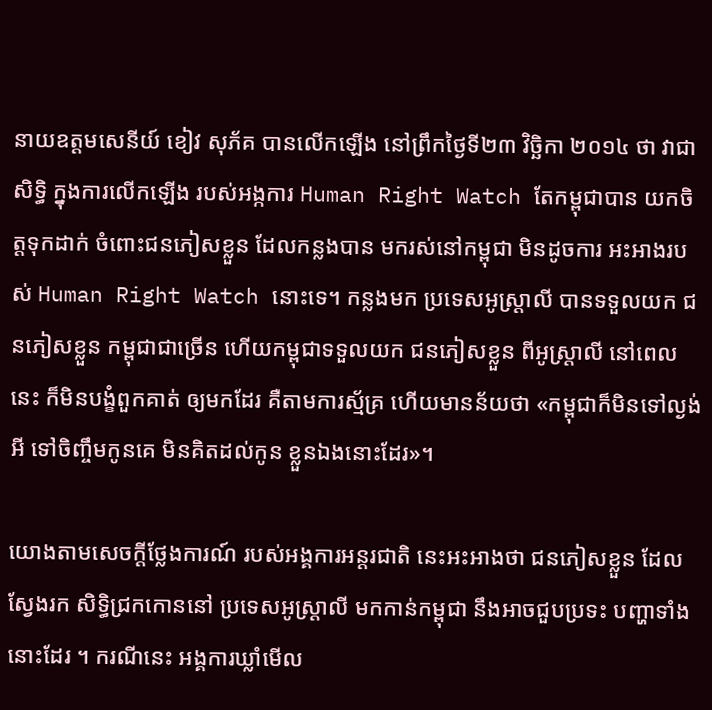នាយឧត្តមសេនីយ៍ ខៀវ សុភ័គ បានលើកឡើង នៅព្រឹកថ្ងៃទី២៣ វិច្ឆិកា ២០១៤ ថា វាជាសិទ្ធិ ក្នុងការលើកឡើង របស់អង្កការ Human Right Watch តែកម្ពុជាបាន យកចិត្តទុកដាក់ ចំពោះជនភៀសខ្លួន ដែលកន្លងបាន មករស់នៅកម្ពុជា មិនដូចការ អះអាងរបស់ Human Right Watch នោះទេ។ កន្លងមក ប្រទេសអូស្ត្រាលី បានទទួលយក ជនភៀសខ្លួន កម្ពុជាជាច្រើន ហើយកម្ពុជាទទួលយក ជនភៀសខ្លួន ពីអូស្ត្រាលី នៅពេលនេះ ក៏មិនបង្ខំពួកគាត់ ឲ្យមកដែរ គឺតាមការស្ម័គ្រ ហើយមានន័យថា «កម្ពុជាក៏មិនទៅល្ងង់អី ទៅចិញ្ចឹមកូនគេ មិនគិតដល់កូន ខ្លួនឯងនោះដែរ»។

យោងតាមសេចក្តីថ្លែងការណ៍ របស់អង្គការអន្តរជាតិ នេះអះអាងថា ជនភៀសខ្លួន ដែលស្វែងរក សិទ្ធិជ្រកកោននៅ ប្រទេសអូស្ត្រាលី មកកាន់កម្ពុជា នឹងអាចជួបប្រទះ បញ្ហាទាំងនោះដែរ ។ ករណីនេះ អង្គការឃ្លាំមើល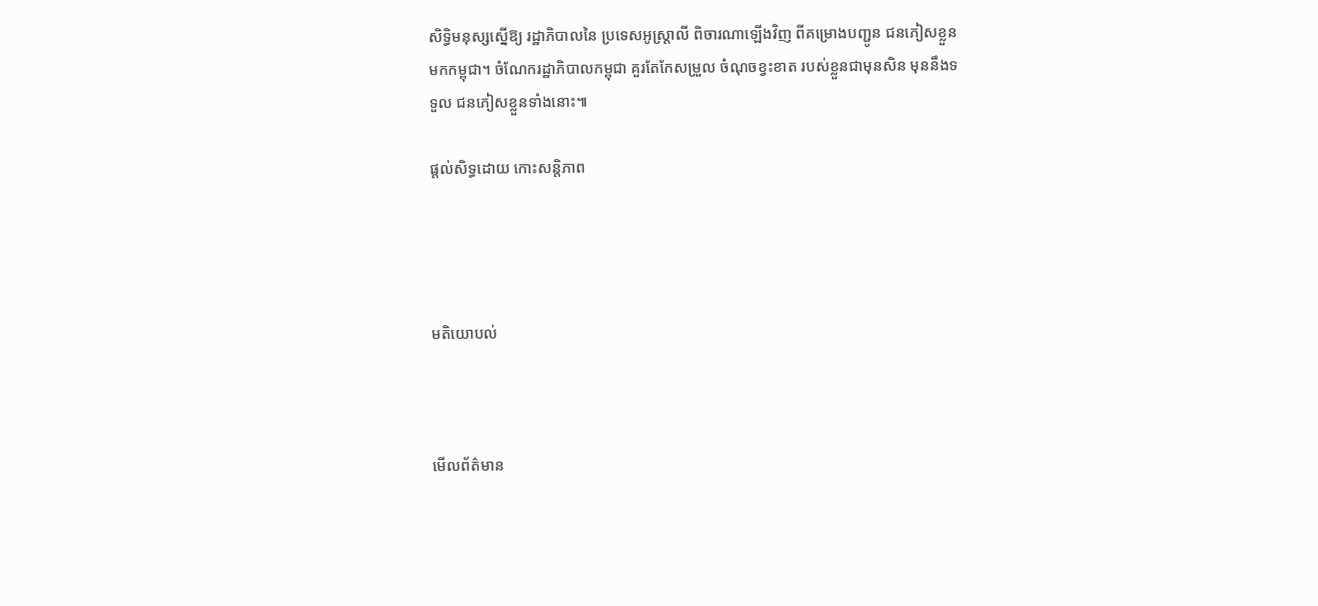សិទ្ធិមនុស្សស្នើឱ្យ រដ្ឋាភិបាលនៃ ប្រទេសអូស្ត្រាលី ពិចារណាឡើងវិញ ពីគម្រោងបញ្ជូន ជនភៀសខ្លួនមកកម្ពុជា។ ចំណែករដ្ឋាភិបាលកម្ពុជា គួរតែកែសម្រួល ចំណុចខ្វះខាត របស់ខ្លួនជាមុនសិន មុននឹងទទួល ជនភៀសខ្លួនទាំងនោះ៕

ផ្តល់សិទ្ធដោយ កោះសន្តិភាព




មតិយោបល់



មើលព័ត៌មាន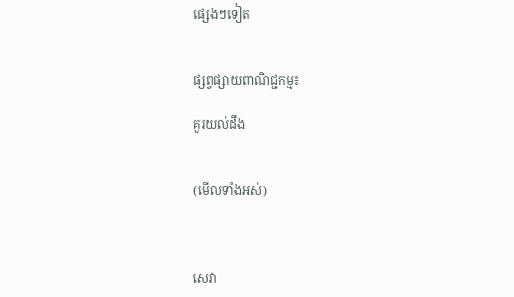ផ្សេងៗទៀត


ផ្សព្វផ្សាយពាណិជ្ជកម្ម៖

គួរយល់ដឹង


(មើលទាំងអស់)



សេវា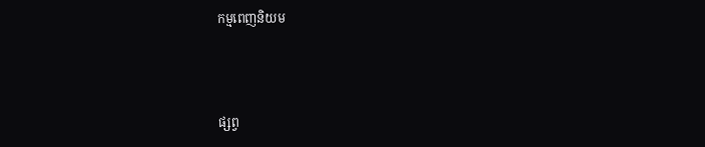កម្មពេញនិយម



ផ្សព្វ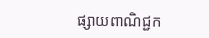ផ្សាយពាណិជ្ជក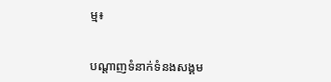ម្ម៖


បណ្តាញទំនាក់ទំនងសង្គម